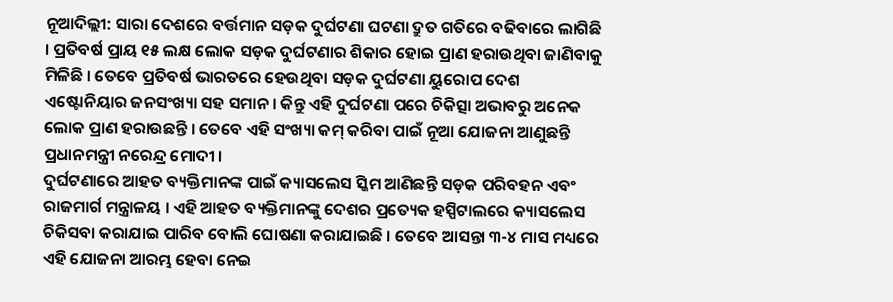ନୂଆଦିଲ୍ଲୀ: ସାରା ଦେଶରେ ବର୍ତ୍ତମାନ ସଡ଼କ ଦୁର୍ଘଟଣା ଘଟଣା ଦ୍ରୁତ ଗତିରେ ବଢିବାରେ ଲାଗିଛି । ପ୍ରତିବର୍ଷ ପ୍ରାୟ ୧୫ ଲକ୍ଷ ଲୋକ ସଡ଼କ ଦୁର୍ଘଟଣାର ଶିକାର ହୋଇ ପ୍ରାଣ ହରାଉଥିବା ଜାଣିବାକୁ ମିଳିଛି । ତେବେ ପ୍ରତିବର୍ଷ ଭାରତରେ ହେଉଥିବା ସଡ଼କ ଦୁର୍ଘଟଣା ୟୁରୋପ ଦେଶ ଏଷ୍ଟୋନିୟାର ଜନସଂଖ୍ୟା ସହ ସମାନ । କିନ୍ତୁ ଏହି ଦୁର୍ଘଟଣା ପରେ ଚିକିତ୍ସା ଅଭାବରୁ ଅନେକ ଲୋକ ପ୍ରାଣ ହରାଉଛନ୍ତି । ତେବେ ଏହି ସଂଖ୍ୟା କମ୍ କରିବା ପାଇଁ ନୂଆ ଯୋଜନା ଆଣୁଛନ୍ତି ପ୍ରଧାନମନ୍ତ୍ରୀ ନରେନ୍ଦ୍ର ମୋଦୀ ।
ଦୁର୍ଘଟଣାରେ ଆହତ ବ୍ୟକ୍ତିମାନଙ୍କ ପାଇଁ କ୍ୟାସଲେସ ସ୍କିମ ଆଣିଛନ୍ତି ସଡ଼କ ପରିବହନ ଏବଂ ରାଜମାର୍ଗ ମନ୍ତ୍ରାଳୟ । ଏହି ଆହତ ବ୍ୟକ୍ତିମାନଙ୍କୁ ଦେଶର ପ୍ରତ୍ୟେକ ହସ୍ପିଟାଲରେ କ୍ୟାସଲେସ ଚିକିସବା କରାଯାଇ ପାରିବ ବୋଲି ଘୋଷଣା କରାଯାଇଛି । ତେବେ ଆସନ୍ତା ୩-୪ ମାସ ମଧ୍ୟରେ ଏହି ଯୋଜନା ଆରମ୍ଭ ହେବା ନେଇ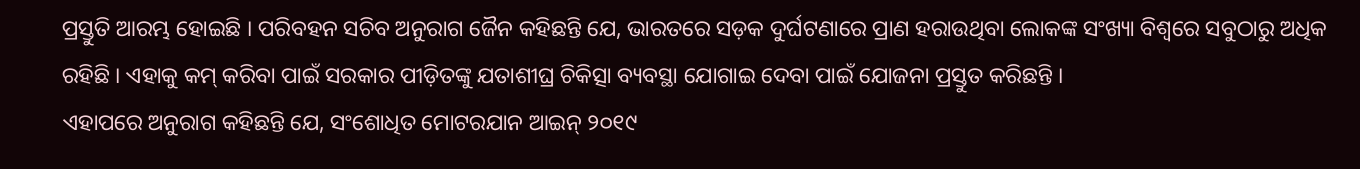ପ୍ରସ୍ତୁତି ଆରମ୍ଭ ହୋଇଛି । ପରିବହନ ସଚିବ ଅନୁରାଗ ଜୈନ କହିଛନ୍ତି ଯେ, ଭାରତରେ ସଡ଼କ ଦୁର୍ଘଟଣାରେ ପ୍ରାଣ ହରାଉଥିବା ଲୋକଙ୍କ ସଂଖ୍ୟା ବିଶ୍ୱରେ ସବୁଠାରୁ ଅଧିକ ରହିଛି । ଏହାକୁ କମ୍ କରିବା ପାଇଁ ସରକାର ପୀଡ଼ିତଙ୍କୁ ଯତାଶୀଘ୍ର ଚିକିତ୍ସା ବ୍ୟବସ୍ଥା ଯୋଗାଇ ଦେବା ପାଇଁ ଯୋଜନା ପ୍ରସ୍ତୁତ କରିଛନ୍ତି ।
ଏହାପରେ ଅନୁରାଗ କହିଛନ୍ତି ଯେ, ସଂଶୋଧିତ ମୋଟରଯାନ ଆଇନ୍ ୨୦୧୯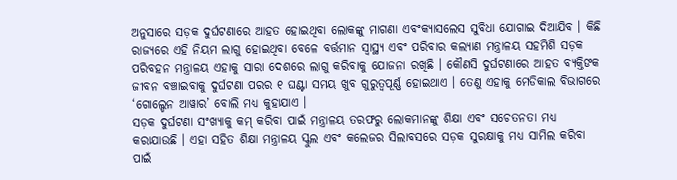ଅନୁସାରେ ସଡ଼କ ଦୁର୍ଘଟଣାରେ ଆହତ ହୋଇଥିବା ଲୋକଙ୍କୁ ମାଗଣା ଏବଂକ୍ୟାସଲେସ ସୁବିଧା ଯୋଗାଇ ଦିଆଯିବ । କିଛି ରାଜ୍ୟରେ ଏହି ନିୟମ ଲାଗୁ ହୋଇଥିବା ବେଳେ ବର୍ତ୍ତମାନ ସ୍ୱାସ୍ଥ୍ୟ ଏବଂ ପରିବାର କଲ୍ୟାଣ ମନ୍ତ୍ରାଳୟ ସହମିଶି ସଡ଼କ ପରିବହନ ମନ୍ତ୍ରାଳୟ ଏହାକୁ ସାରା ଦେଶରେ ଲାଗୁ କରିବାକୁ ଯୋଜନା ରଖିଛି । କୌଣସି ଦୁର୍ଘଟଣାରେ ଆହତ ବ୍ୟକ୍ତିଙକ ଜୀବନ ବଞ୍ଚାଇବାକୁ ଦୁର୍ଘଟଣା ପରର ୧ ଘଣ୍ଟା ସମୟ ଖୁବ ଗୁରୁତ୍ୱପୂର୍ଣ୍ଣ ହୋଇଥାଏ । ତେଣୁ ଏହାକୁ ମେଡିକାଲ ବିଭାଗରେ ‘ଗୋଲ୍ଡେନ ଆୱାର’ ବୋଲି ମଧ୍ୟ କୁହାଯାଏ ।
ସଡ଼କ ଦୁର୍ଘଟଣା ସଂଖ୍ୟାକୁ କମ୍ କରିବା ପାଇଁ ମନ୍ତ୍ରାଳୟ ତରଫରୁ ଲୋକମାନଙ୍କୁ ଶିକ୍ଷା ଏବଂ ସଚେତନତା ମଧ୍ୟ କରାଯାଉଛି । ଏହା ସହିତ ଶିକ୍ଷା ମନ୍ତ୍ରାଳୟ ସ୍କୁଲ ଏବଂ କଲେଜର ସିଲାବସରେ ସଡ଼କ ସୁରକ୍ଷାକୁ ମଧ୍ୟ ସାମିଲ କରିବା ପାଇଁ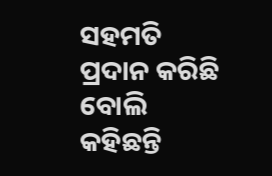ସହମତି ପ୍ରଦାନ କରିଛି ବୋଲି କହିଛନ୍ତି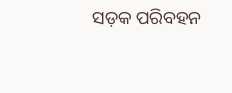ସଡ଼କ ପରିବହନ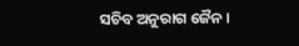ସଚିବ ଅନୁରାଗ ଜୈନ ।